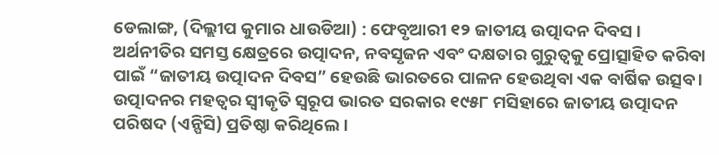ଡେଲାଙ୍ଗ, (ଦିଲ୍ଲୀପ କୁମାର ଧାଉଡିଆ) : ଫେବୃଆରୀ ୧୨ ଜାତୀୟ ଉତ୍ପାଦନ ଦିବସ । ଅର୍ଥନୀତିର ସମସ୍ତ କ୍ଷେତ୍ରରେ ଉତ୍ପାଦନ, ନବସୃଜନ ଏବଂ ଦକ୍ଷତାର ଗୁରୁତ୍ୱକୁ ପ୍ରୋତ୍ସାହିତ କରିବା ପାଇଁ “ଜାତୀୟ ଉତ୍ପାଦନ ଦିବସ” ହେଉଛି ଭାରତରେ ପାଳନ ହେଉଥିବା ଏକ ବାର୍ଷିକ ଉତ୍ସବ ।
ଉତ୍ପାଦନର ମହତ୍ୱର ସ୍ଵୀକୃତି ସ୍ୱରୂପ ଭାରତ ସରକାର ୧୯୫୮ ମସିହାରେ ଜାତୀୟ ଉତ୍ପାଦନ ପରିଷଦ (ଏନ୍ପିସି) ପ୍ରତିଷ୍ଠା କରିଥିଲେ ।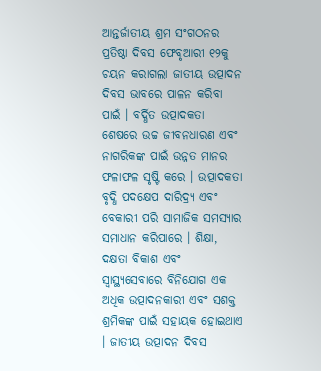ଆନ୍ତର୍ଜାତୀୟ ଶ୍ରମ ସଂଗଠନର ପ୍ରତିଷ୍ଠା ଦିବସ ଫେବୃଆରୀ ୧୨କୁ ଚୟନ କରାଗଲା ଜାତୀୟ ଉତ୍ପାଦନ ଦିବସ ଭାବରେ ପାଳନ କରିବା ପାଇଁ । ବର୍ଦ୍ଧିତ ଉତ୍ପାଦକତା ଶେଷରେ ଉଚ୍ଚ ଜୀବନଧାରଣ ଏବଂ ନାଗରିକଙ୍କ ପାଇଁ ଉନ୍ନତ ମାନର ଫଳାଫଳ ସୃଷ୍ଟି କରେ । ଉତ୍ପାଦକତା ବୃଦ୍ଧି ପଦକ୍ଷେପ ଦାରିଦ୍ର୍ୟ ଏବଂ ବେକାରୀ ପରି ସାମାଜିକ ସମସ୍ୟାର ସମାଧାନ କରିପାରେ । ଶିକ୍ଷା, ଦକ୍ଷତା ବିକାଶ ଏବଂ ସ୍ୱାସ୍ଥ୍ୟସେବାରେ ବିନିଯୋଗ ଏକ ଅଧିକ ଉତ୍ପାଦନକାରୀ ଏବଂ ସଶକ୍ତ ଶ୍ରମିକଙ୍କ ପାଇଁ ସହାୟକ ହୋଇଥାଏ । ଜାତୀୟ ଉତ୍ପାଦନ ଦିବସ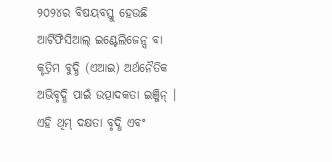୨୦୨୪ର ବିଷୟବସ୍ତୁ ହେଉଛି ଆର୍ଟିଫିସିଆଲ୍ ଇଣ୍ଟେଲିଜେନ୍ସ ବା କୃତ୍ରିମ ବୁଦ୍ଧି (ଏଆଇ) ଅର୍ଥନୈତିକ ଅଭିବୃଦ୍ଧି ପାଇଁ ଉତ୍ପାଦକତା ଇଞ୍ଜିନ୍ । ଏହି ଥିମ୍ ଦକ୍ଷତା ବୃଦ୍ଧି ଏବଂ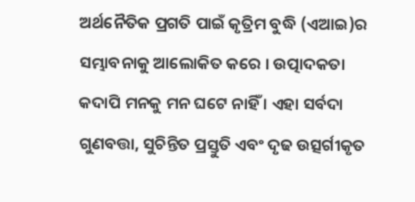ଅର୍ଥନୈତିକ ପ୍ରଗତି ପାଇଁ କୃତ୍ରିମ ବୁଦ୍ଧି (ଏଆଇ)ର ସମ୍ଭାବନାକୁ ଆଲୋକିତ କରେ । ଉତ୍ପାଦକତା କଦାପି ମନକୁ ମନ ଘଟେ ନାହିଁ । ଏହା ସର୍ବଦା ଗୁଣବତ୍ତା, ସୁଚିନ୍ତିତ ପ୍ରସ୍ତୁତି ଏବଂ ଦୃଢ ଉତ୍ସର୍ଗୀକୃତ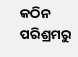କଠିନ ପରିଶ୍ରମରୁ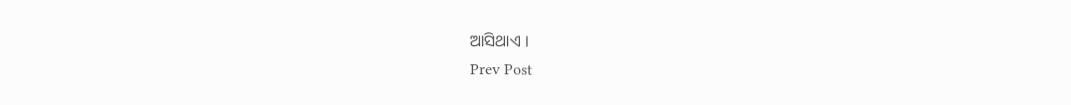ଆସିଥାଏ ।
Prev Post